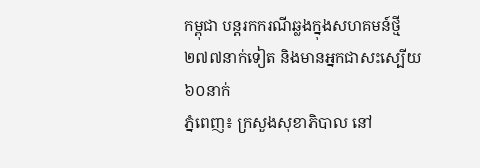កម្ពុជា បន្តរកករណីឆ្លងក្នុងសហគមន៍ថ្មី ២៧៧នាក់ទៀត និងមានអ្នកជាសះស្បើយ ៦០នាក់
ភ្នំពេញ៖ ក្រសួងសុខាភិបាល នៅ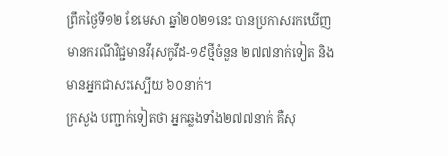ព្រឹកថ្ងៃទី១២ ខែមេសា ឆ្នាំ២០២១នេះ បានប្រកាសរកឃើញមានករណីវិជ្ជមានវីរុសកូវីដ-១៩ថ្មីចំនួន ២៧៧នាក់ទៀត និងមានអ្នកជាសះស្បើយ ៦០នាក់។
ក្រសួង បញ្ជាក់ទៀតថា អ្នកឆ្លងទាំង២៧៧នាក់ គឺសុ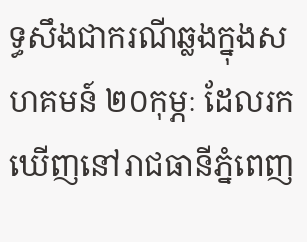ទ្ធសឹងជាករណីឆ្លងក្នុងសហគមន៍ ២០កុម្ភៈ ដែលរកឃើញនៅរាជធានីភ្នំពេញ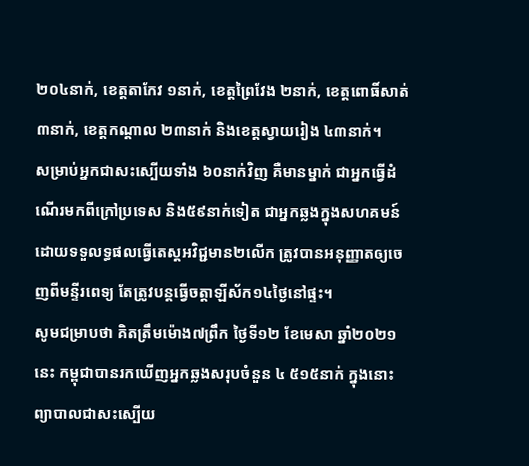២០៤នាក់, ខេត្តតាកែវ ១នាក់, ខេត្តព្រៃវែង ២នាក់, ខេត្តពោធិ៍សាត់ ៣នាក់, ខេត្តកណ្តាល ២៣នាក់ និងខេត្តស្វាយរៀង ៤៣នាក់។
សម្រាប់អ្នកជាសះស្បើយទាំង ៦០នាក់វិញ គឺមានម្នាក់ ជាអ្នកធ្វើដំណើរមកពីក្រៅប្រទេស និង៥៩នាក់ទៀត ជាអ្នកឆ្លងក្នុងសហគមន៍ ដោយទទួលទ្ធផលធ្វើតេស្តអវិជ្ជមាន២លើក ត្រូវបានអនុញ្ញាតឲ្យចេញពីមន្ទីរពេទ្យ តែត្រូវបន្តធ្វើចត្តាឡីស័ក១៤ថ្ងៃនៅផ្ទះ។
សូមជម្រាបថា គិតត្រឹមម៉ោង៧ព្រឹក ថ្ងៃទី១២ ខែមេសា ឆ្នាំ២០២១នេះ កម្ពុជាបានរកឃើញអ្នកឆ្លងសរុបចំនួន ៤ ៥១៥នាក់ ក្នុងនោះព្យាបាលជាសះស្បើយ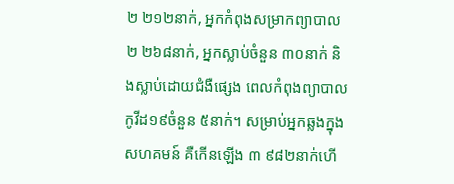២ ២១២នាក់, អ្នកកំពុងសម្រាកព្យាបាល ២ ២៦៨នាក់, អ្នកស្លាប់ចំនួន ៣០នាក់ និងស្លាប់ដោយជំងឺផ្សេង ពេលកំពុងព្យាបាលកូវីដ១៩ចំនួន ៥នាក់។ សម្រាប់អ្នកឆ្លងក្នុងសហគមន៍ គឺកើនឡើង ៣ ៩៨២នាក់ហើ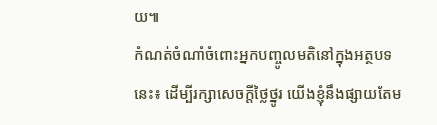យ៕
កំណត់ចំណាំចំពោះអ្នកបញ្ចូលមតិនៅក្នុងអត្ថបទនេះ៖ ដើម្បីរក្សាសេចក្ដីថ្លៃថ្នូរ យើងខ្ញុំនឹងផ្សាយតែម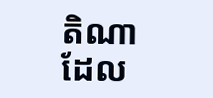តិណា ដែល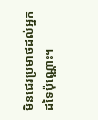មិនជេរប្រមាថដល់អ្នកដទៃប៉ុណ្ណោះ។